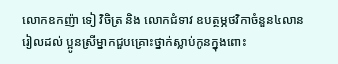លោកឧកញ៉ា ទៀ វិចិត្រ និង លោកជំទាវ ឧបត្ថម្ភថវិកាចំនួន៤លានរៀលដល់ ប្អូនស្រីម្នាកជួបគ្រោះថ្នាក់ស្លាប់កូនក្នុងពោះ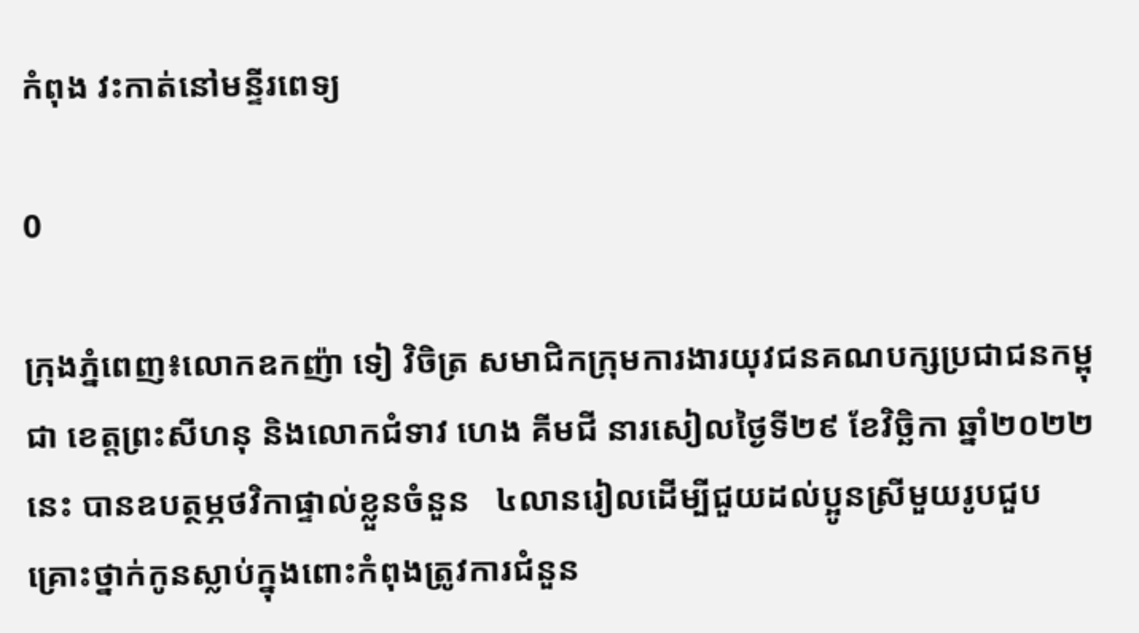កំពុង វះកាត់នៅមន្ទីរពេទ្យ

0

ក្រុងភ្នំពេញ៖លោកឧកញ៉ា ទៀ វិចិត្រ សមាជិកក្រុមការងារយុវជនគណបក្សប្រជាជនកម្ពុជា ខេត្តព្រះសីហនុ និងលោកជំទាវ ហេង គីមជី នារសៀលថ្ងៃទី២៩ ខែវិច្ឆិកា ឆ្នាំ២០២២នេះ បានឧបត្ថម្ភថវិកាផ្ទាល់ខ្លួនចំនួន   ៤លានរៀលដើម្បីជួយដល់ប្អូនស្រីមួយរូបជួបគ្រោះថ្នាក់កូនស្លាប់ក្នុងពោះកំពុងត្រូវការជំនួន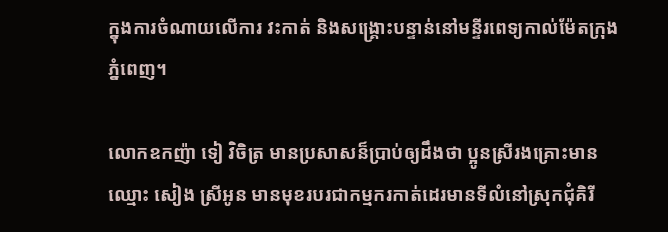ក្នុងការចំណាយលើការ វះកាត់ និងសង្គ្រោះបន្ទាន់នៅមន្ទីរពេទ្យកាល់ម៉ែតក្រុងភ្នំពេញ។

លោកឧកញ៉ា ទៀ វិចិត្រ មានប្រសាសន៏ប្រាប់ឲ្យដឹងថា ប្អូនស្រីរងគ្រោះមានឈ្មោះ សៀង ស្រីអូន មានមុខរបរជាកម្មករកាត់ដេរមានទីលំនៅស្រុកជុំគិរី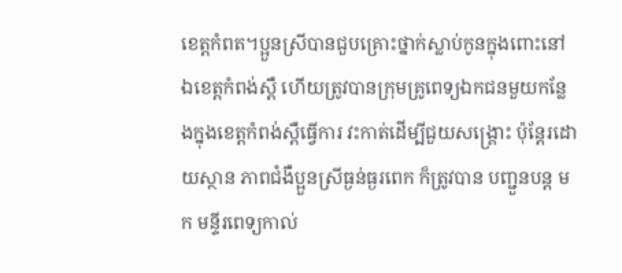ខេត្តកំពត។ប្អួនស្រីបានជួបគ្រោះថ្នាក់ស្លាប់កូនក្នុងពោះនៅឯខេត្តកំពង់ស្ពឺ ហើយត្រូវបានក្រុមគ្រូពេទ្យឯកជនមួយកន្លែងក្នុងខេត្តកំពង់ស្ពឺធ្វើការ វះកាត់ដើម្បីជួយសង្គ្រោះ ប៉ុន្តែរដោយស្ថាន ភាពជំងឺប្អួនស្រីធ្ងន់ធ្ងរពេក ក៏ត្រូវបាន បញ្ជួនបន្ត មក មន្ទីរពេទ្យកាល់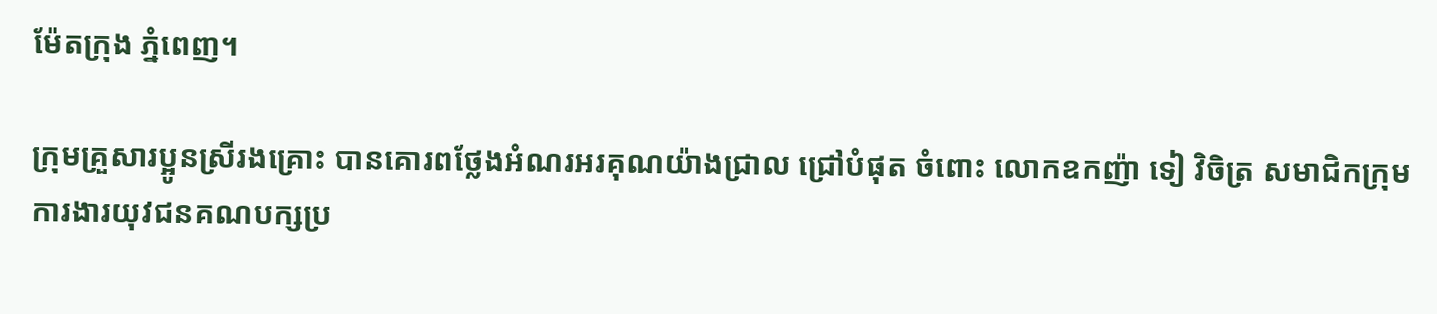ម៉ែតក្រុង ភ្នំពេញ។

ក្រុមគ្រួសារប្អូនស្រីរងគ្រោះ បានគោរពថ្លែងអំណរអរគុណយ៉ាងជ្រាល ជ្រៅបំផុត ចំពោះ លោកឧកញ៉ា ទៀ វិចិត្រ សមាជិកក្រុមការងារយុវជនគណបក្សប្រ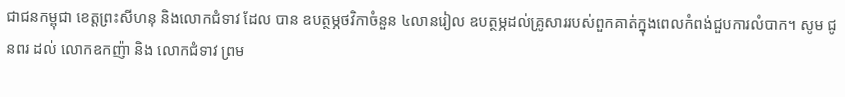ជាជនកម្ពុជា ខេត្តព្រះសីហនុ និងលោកជំទាវ ដែល បាន ឧបត្ថម្ភថវិកាចំនួន ៤លានរៀល ឧបត្ថម្ភដល់គ្រូសាររបស់ពួកគាត់ក្នុងពេលកំពង់ជួបការលំបាក។ សូម ជូនពរ ដល់ លោកឧកញ៉ា និង លោកជំទាវ ព្រម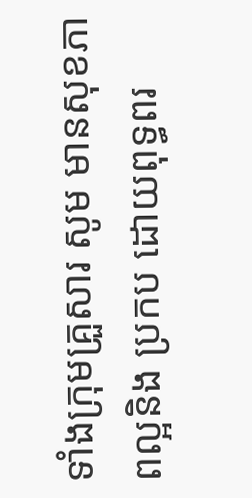ទាំងក្រុមគ្រួសារ សូម មានសុខភាពល្អនិង ប្រកប ដោយពុទ្ធពរ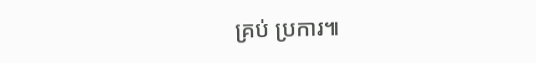គ្រប់ ប្រការ៕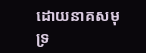ដោយនាគសមុទ្រ